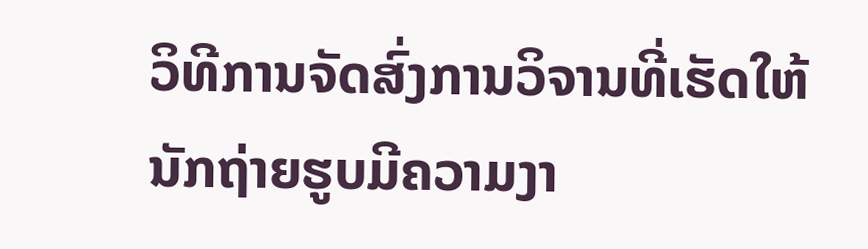ວິທີການຈັດສົ່ງການວິຈານທີ່ເຮັດໃຫ້ນັກຖ່າຍຮູບມີຄວາມງາ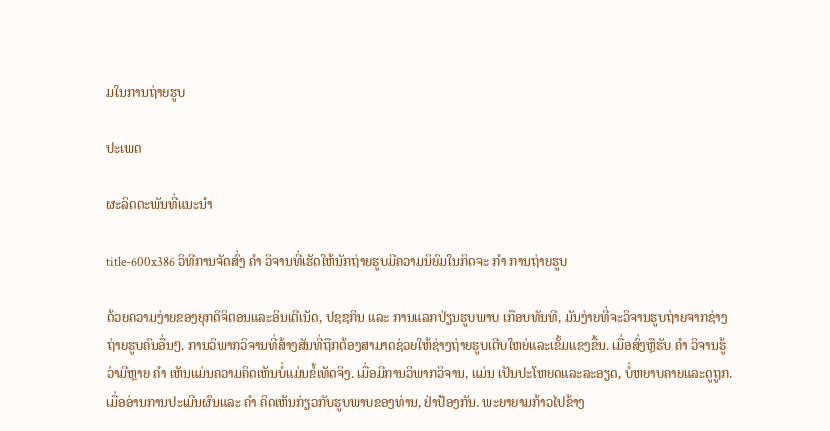ມໃນການຖ່າຍຮູບ

ປະເພດ

ຜະລິດຕະພັນທີ່ແນະນໍາ

title-600x386 ວິທີການຈັດສົ່ງ ຄຳ ວິຈານທີ່ເຮັດໃຫ້ນັກຖ່າຍຮູບມີຄວາມນິຍົມໃນກິດຈະ ກຳ ການຖ່າຍຮູບ

ດ້ວຍຄວາມງ່າຍຂອງຍຸກດິຈິຕອນແລະອິນເຕີເນັດ, ປຊຊກິນ ແລະ ການແລກປ່ຽນຮູບພາບ ເກືອບທັນທີ, ມັນງ່າຍທີ່ຈະວິຈານຮູບຖ່າຍຈາກຊ່າງຖ່າຍຮູບຄົນອື່ນໆ. ການວິພາກວິຈານທີ່ສ້າງສັນທີ່ຖືກຕ້ອງສາມາດຊ່ວຍໃຫ້ຊ່າງຖ່າຍຮູບເຕີບໃຫຍ່ແລະເຂັ້ມແຂງຂື້ນ. ເມື່ອສົ່ງຫຼືຮັບ ຄຳ ວິຈານຮູ້ວ່າມີຫຼາຍ ຄຳ ເຫັນແມ່ນຄວາມຄິດເຫັນບໍ່ແມ່ນຂໍ້ເທັດຈິງ. ເມື່ອມີການວິພາກວິຈານ, ແມ່ນ ເປັນປະໂຫຍດແລະລະອຽດ, ບໍ່ຫຍາບຄາຍແລະດູຖູກ. ເມື່ອອ່ານການປະເມີນຜົນແລະ ຄຳ ຄິດເຫັນກ່ຽວກັບຮູບພາບຂອງທ່ານ, ຢ່າປ້ອງກັນ. ພະຍາຍາມກ້າວໄປຂ້າງ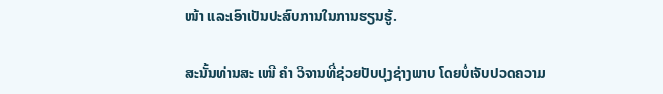ໜ້າ ແລະເອົາເປັນປະສົບການໃນການຮຽນຮູ້.

ສະນັ້ນທ່ານສະ ເໜີ ຄຳ ວິຈານທີ່ຊ່ວຍປັບປຸງຊ່າງພາບ ໂດຍບໍ່ເຈັບປວດຄວາມ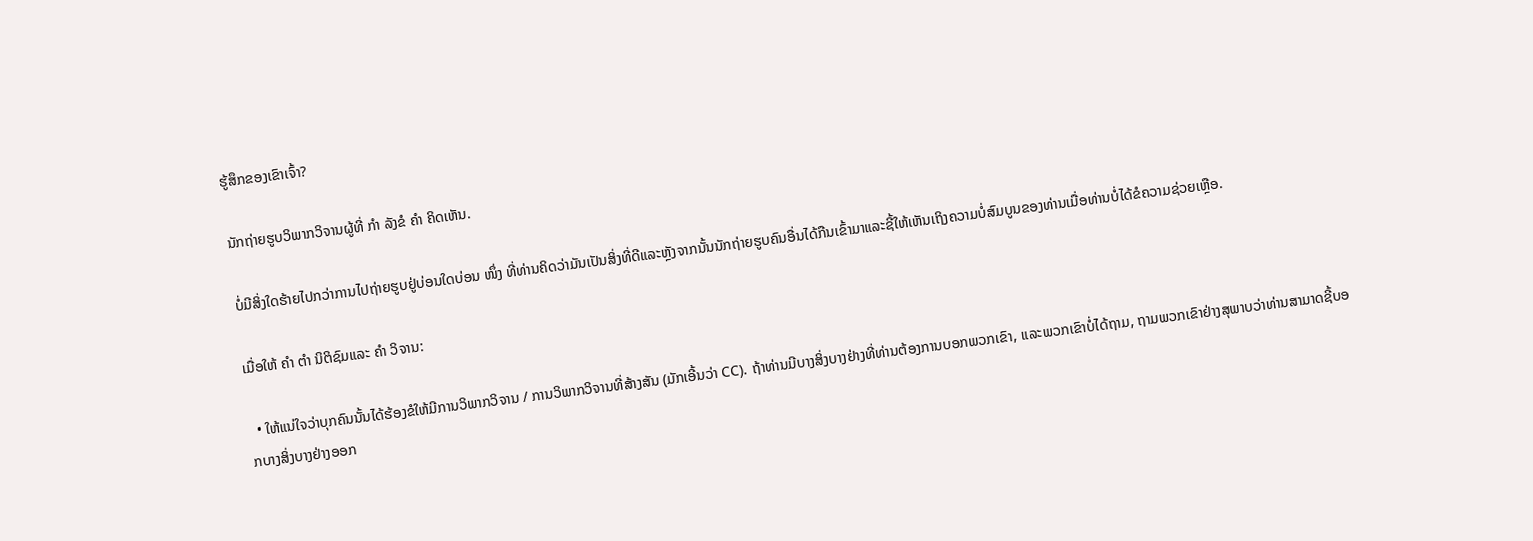ຮູ້ສຶກຂອງເຂົາເຈົ້າ?

ນັກຖ່າຍຮູບວິພາກວິຈານຜູ້ທີ່ ກຳ ລັງຂໍ ຄຳ ຄິດເຫັນ.

ບໍ່ມີສິ່ງໃດຮ້າຍໄປກວ່າການໄປຖ່າຍຮູບຢູ່ບ່ອນໃດບ່ອນ ໜຶ່ງ ທີ່ທ່ານຄິດວ່າມັນເປັນສິ່ງທີ່ດີແລະຫຼັງຈາກນັ້ນນັກຖ່າຍຮູບຄົນອື່ນໄດ້ກືນເຂົ້າມາແລະຊີ້ໃຫ້ເຫັນເຖິງຄວາມບໍ່ສົມບູນຂອງທ່ານເມື່ອທ່ານບໍ່ໄດ້ຂໍຄວາມຊ່ວຍເຫຼືອ.

ເມື່ອໃຫ້ ຄຳ ຕຳ ນິຕິຊົມແລະ ຄຳ ວິຈານ:

  • ໃຫ້ແນ່ໃຈວ່າບຸກຄົນນັ້ນໄດ້ຮ້ອງຂໍໃຫ້ມີການວິພາກວິຈານ / ການວິພາກວິຈານທີ່ສ້າງສັນ (ມັກເອີ້ນວ່າ CC). ຖ້າທ່ານມີບາງສິ່ງບາງຢ່າງທີ່ທ່ານຕ້ອງການບອກພວກເຂົາ, ແລະພວກເຂົາບໍ່ໄດ້ຖາມ, ຖາມພວກເຂົາຢ່າງສຸພາບວ່າທ່ານສາມາດຊີ້ບອກບາງສິ່ງບາງຢ່າງອອກ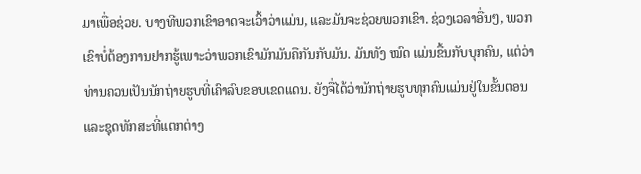ມາເພື່ອຊ່ວຍ. ບາງທີພວກເຂົາອາດຈະເວົ້າວ່າແມ່ນ, ແລະມັນຈະຊ່ວຍພວກເຂົາ. ຊ່ວງເວລາອື່ນໆ, ພວກເຂົາບໍ່ຕ້ອງການຢາກຮູ້ເພາະວ່າພວກເຂົາມັກມັນຄືກັນກັບມັນ. ມັນທັງ ໝົດ ແມ່ນຂື້ນກັບບຸກຄົນ, ແຕ່ວ່າທ່ານຄວນເປັນນັກຖ່າຍຮູບທີ່ເຄົາລົບຂອບເຂດແດນ. ຍັງຈື່ໄດ້ວ່ານັກຖ່າຍຮູບທຸກຄົນແມ່ນຢູ່ໃນຂັ້ນຕອນແລະຊຸດທັກສະທີ່ແຕກຕ່າງ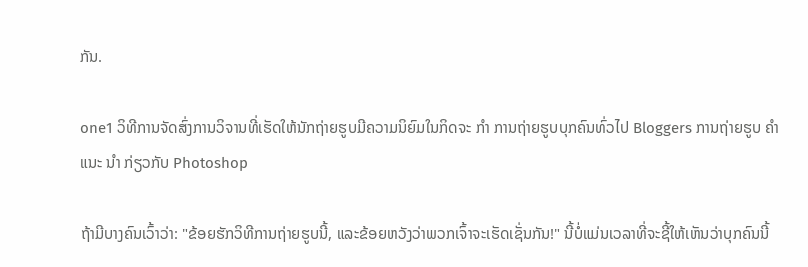ກັນ.

one1 ວິທີການຈັດສົ່ງການວິຈານທີ່ເຮັດໃຫ້ນັກຖ່າຍຮູບມີຄວາມນິຍົມໃນກິດຈະ ກຳ ການຖ່າຍຮູບບຸກຄົນທົ່ວໄປ Bloggers ການຖ່າຍຮູບ ຄຳ ແນະ ນຳ ກ່ຽວກັບ Photoshop

ຖ້າມີບາງຄົນເວົ້າວ່າ: "ຂ້ອຍຮັກວິທີການຖ່າຍຮູບນີ້, ແລະຂ້ອຍຫວັງວ່າພວກເຈົ້າຈະເຮັດເຊັ່ນກັນ!" ນີ້ບໍ່ແມ່ນເວລາທີ່ຈະຊີ້ໃຫ້ເຫັນວ່າບຸກຄົນນີ້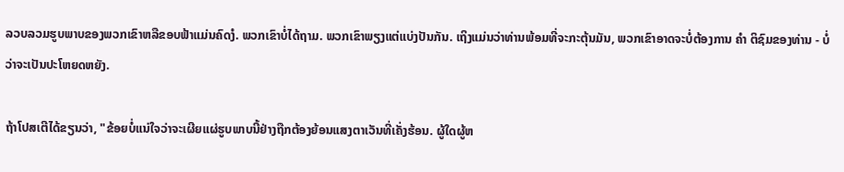ລວບລວມຮູບພາບຂອງພວກເຂົາຫລືຂອບຟ້າແມ່ນຄົດງໍ. ພວກເຂົາບໍ່ໄດ້ຖາມ. ພວກເຂົາພຽງແຕ່ແບ່ງປັນກັນ. ເຖິງແມ່ນວ່າທ່ານພ້ອມທີ່ຈະກະຕຸ້ນມັນ, ພວກເຂົາອາດຈະບໍ່ຕ້ອງການ ຄຳ ຕິຊົມຂອງທ່ານ - ບໍ່ວ່າຈະເປັນປະໂຫຍດຫຍັງ.

ຖ້າໂປສເຕີໄດ້ຂຽນວ່າ, "ຂ້ອຍບໍ່ແນ່ໃຈວ່າຈະເຜີຍແຜ່ຮູບພາບນີ້ຢ່າງຖືກຕ້ອງຍ້ອນແສງຕາເວັນທີ່ເຄັ່ງຮ້ອນ. ຜູ້ໃດຜູ້ຫ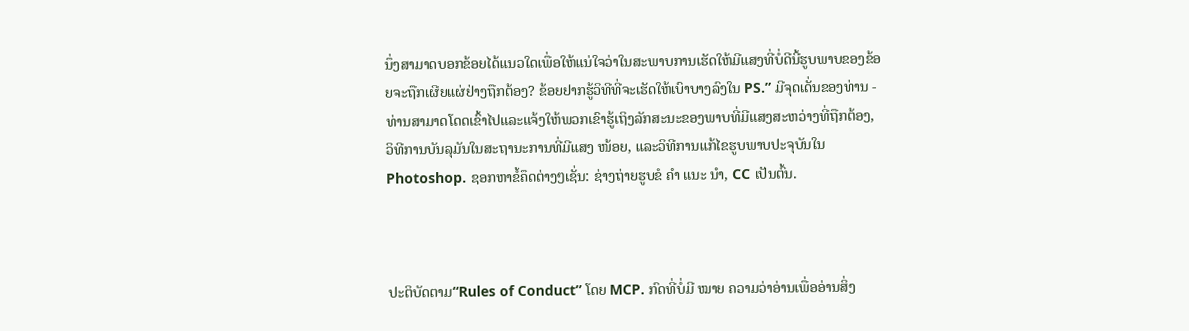ນຶ່ງສາມາດບອກຂ້ອຍໄດ້ແນວໃດເພື່ອໃຫ້ແນ່ໃຈວ່າໃນສະພາບການເຮັດໃຫ້ມີແສງທີ່ບໍ່ດີນີ້ຮູບພາບຂອງຂ້ອຍຈະຖືກເຜີຍແຜ່ຢ່າງຖືກຕ້ອງ? ຂ້ອຍຢາກຮູ້ວິທີທີ່ຈະເຮັດໃຫ້ເບົາບາງລົງໃນ PS.” ມີຈຸດເດັ່ນຂອງທ່ານ - ທ່ານສາມາດໂດດເຂົ້າໄປແລະແຈ້ງໃຫ້ພວກເຂົາຮູ້ເຖິງລັກສະນະຂອງພາບທີ່ມີແສງສະຫວ່າງທີ່ຖືກຕ້ອງ, ວິທີການບັນລຸມັນໃນສະຖານະການທີ່ມີແສງ ໜ້ອຍ, ແລະວິທີການແກ້ໄຂຮູບພາບປະຈຸບັນໃນ Photoshop. ຊອກຫາຂໍ້ຄຶດຕ່າງໆເຊັ່ນ: ຊ່າງຖ່າຍຮູບຂໍ ຄຳ ແນະ ນຳ, CC ເປັນຕົ້ນ.



ປະຕິບັດຕາມ“Rules of Conduct” ໂດຍ MCP. ກົດທີ່ບໍ່ມີ ໝາຍ ຄວາມວ່າອ່ານເພື່ອອ່ານສິ່ງ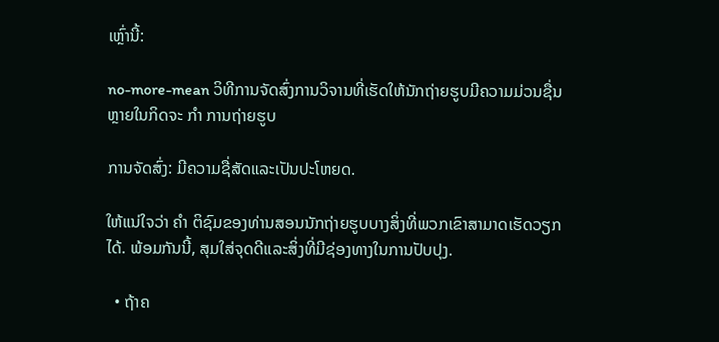ເຫຼົ່ານີ້:

no-more-mean ວິທີການຈັດສົ່ງການວິຈານທີ່ເຮັດໃຫ້ນັກຖ່າຍຮູບມີຄວາມມ່ວນຊື່ນຫຼາຍໃນກິດຈະ ກຳ ການຖ່າຍຮູບ

ການຈັດສົ່ງ: ມີຄວາມຊື່ສັດແລະເປັນປະໂຫຍດ.

ໃຫ້ແນ່ໃຈວ່າ ຄຳ ຕິຊົມຂອງທ່ານສອນນັກຖ່າຍຮູບບາງສິ່ງທີ່ພວກເຂົາສາມາດເຮັດວຽກໄດ້. ພ້ອມກັນນີ້, ສຸມໃສ່ຈຸດດີແລະສິ່ງທີ່ມີຊ່ອງທາງໃນການປັບປຸງ.

  • ຖ້າຄ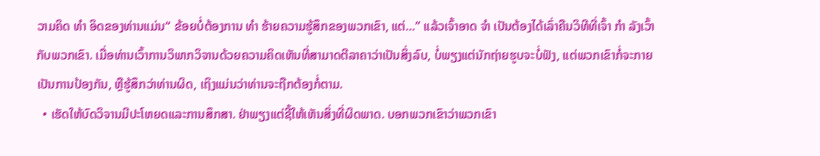ວາມຄິດ ທຳ ອິດຂອງທ່ານແມ່ນ“ ຂ້ອຍບໍ່ຕ້ອງການ ທຳ ຮ້າຍຄວາມຮູ້ສຶກຂອງພວກເຂົາ, ແຕ່…” ແລ້ວເຈົ້າອາດ ຈຳ ເປັນຕ້ອງໄດ້ເລົ່າຄືນວິທີທີ່ເຈົ້າ ກຳ ລັງເວົ້າກັບພວກເຂົາ. ເມື່ອທ່ານເວົ້າການວິພາກວິຈານດ້ວຍຄວາມຄິດເຫັນທີ່ສາມາດຕີລາຄາວ່າເປັນສິ່ງລົບ, ບໍ່ພຽງແຕ່ນັກຖ່າຍຮູບຈະບໍ່ຟັງ, ແຕ່ພວກເຂົາກໍ່ຈະກາຍເປັນການປ້ອງກັນ, ຫຼືຮູ້ສຶກວ່າທ່ານຜິດ, ເຖິງແມ່ນວ່າທ່ານຈະຖືກຕ້ອງກໍ່ຕາມ.
  • ເຮັດໃຫ້ບົດວິຈານມີປະໂຫຍດແລະການສຶກສາ. ຢ່າພຽງແຕ່ຊີ້ໃຫ້ເຫັນສິ່ງທີ່ຜິດພາດ. ບອກພວກເຂົາວ່າພວກເຂົາ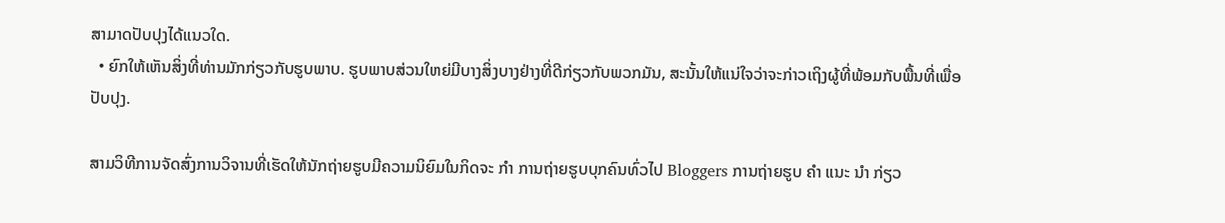ສາມາດປັບປຸງໄດ້ແນວໃດ.
  • ຍົກໃຫ້ເຫັນສິ່ງທີ່ທ່ານມັກກ່ຽວກັບຮູບພາບ. ຮູບພາບສ່ວນໃຫຍ່ມີບາງສິ່ງບາງຢ່າງທີ່ດີກ່ຽວກັບພວກມັນ, ສະນັ້ນໃຫ້ແນ່ໃຈວ່າຈະກ່າວເຖິງຜູ້ທີ່ພ້ອມກັບພື້ນທີ່ເພື່ອປັບປຸງ.

ສາມວິທີການຈັດສົ່ງການວິຈານທີ່ເຮັດໃຫ້ນັກຖ່າຍຮູບມີຄວາມນິຍົມໃນກິດຈະ ກຳ ການຖ່າຍຮູບບຸກຄົນທົ່ວໄປ Bloggers ການຖ່າຍຮູບ ຄຳ ແນະ ນຳ ກ່ຽວ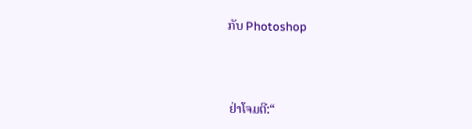ກັບ Photoshop



ຢ່າໂຈມຕີ:“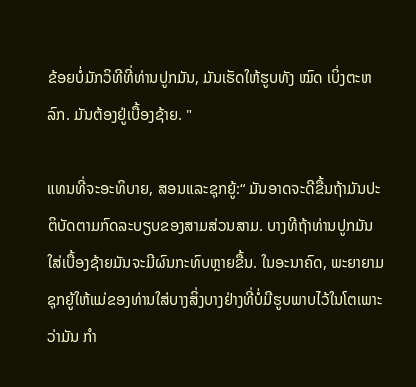ຂ້ອຍບໍ່ມັກວິທີທີ່ທ່ານປູກມັນ, ມັນເຮັດໃຫ້ຮູບທັງ ໝົດ ເບິ່ງຕະຫລົກ. ມັນຕ້ອງຢູ່ເບື້ອງຊ້າຍ. "

ແທນທີ່ຈະອະທິບາຍ, ສອນແລະຊຸກຍູ້:“ ມັນອາດຈະດີຂື້ນຖ້າມັນປະຕິບັດຕາມກົດລະບຽບຂອງສາມສ່ວນສາມ. ບາງທີຖ້າທ່ານປູກມັນໃສ່ເບື້ອງຊ້າຍມັນຈະມີຜົນກະທົບຫຼາຍຂື້ນ. ໃນອະນາຄົດ, ພະຍາຍາມຊຸກຍູ້ໃຫ້ແມ່ຂອງທ່ານໃສ່ບາງສິ່ງບາງຢ່າງທີ່ບໍ່ມີຮູບພາບໄວ້ໃນໂຕເພາະວ່າມັນ ກຳ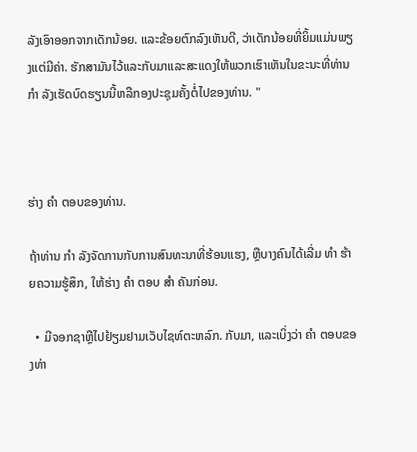ລັງເອົາອອກຈາກເດັກນ້ອຍ. ແລະຂ້ອຍຕົກລົງເຫັນດີ, ວ່າເດັກນ້ອຍທີ່ຍິ້ມແມ່ນພຽງແຕ່ມີຄ່າ. ຮັກສາມັນໄວ້ແລະກັບມາແລະສະແດງໃຫ້ພວກເຮົາເຫັນໃນຂະນະທີ່ທ່ານ ກຳ ລັງເຮັດບົດຮຽນນີ້ຫລືກອງປະຊຸມຄັ້ງຕໍ່ໄປຂອງທ່ານ. "



ຮ່າງ ຄຳ ຕອບຂອງທ່ານ.

ຖ້າທ່ານ ກຳ ລັງຈັດການກັບການສົນທະນາທີ່ຮ້ອນແຮງ, ຫຼືບາງຄົນໄດ້ເລີ່ມ ທຳ ຮ້າຍຄວາມຮູ້ສຶກ, ໃຫ້ຮ່າງ ຄຳ ຕອບ ສຳ ຄັນກ່ອນ.

  • ມີຈອກຊາຫຼືໄປຢ້ຽມຢາມເວັບໄຊທ໌ຕະຫລົກ. ກັບມາ, ແລະເບິ່ງວ່າ ຄຳ ຕອບຂອງທ່າ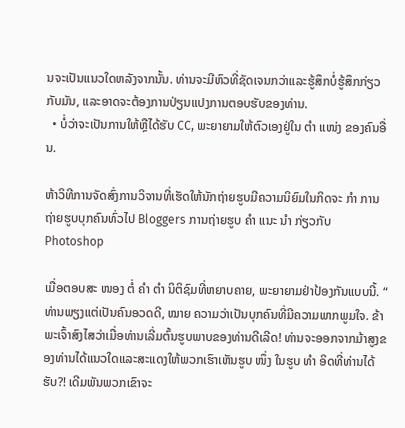ນຈະເປັນແນວໃດຫລັງຈາກນັ້ນ. ທ່ານຈະມີຫົວທີ່ຊັດເຈນກວ່າແລະຮູ້ສຶກບໍ່ຮູ້ສຶກກ່ຽວກັບມັນ, ແລະອາດຈະຕ້ອງການປ່ຽນແປງການຕອບຮັບຂອງທ່ານ.
  • ບໍ່ວ່າຈະເປັນການໃຫ້ຫຼືໄດ້ຮັບ CC, ພະຍາຍາມໃຫ້ຕົວເອງຢູ່ໃນ ຕຳ ແໜ່ງ ຂອງຄົນອື່ນ.

ຫ້າວິທີການຈັດສົ່ງການວິຈານທີ່ເຮັດໃຫ້ນັກຖ່າຍຮູບມີຄວາມນິຍົມໃນກິດຈະ ກຳ ການຖ່າຍຮູບບຸກຄົນທົ່ວໄປ Bloggers ການຖ່າຍຮູບ ຄຳ ແນະ ນຳ ກ່ຽວກັບ Photoshop

ເມື່ອຕອບສະ ໜອງ ຕໍ່ ຄຳ ຕຳ ນິຕິຊົມທີ່ຫຍາບຄາຍ, ພະຍາຍາມຢ່າປ້ອງກັນແບບນີ້. “ ທ່ານພຽງແຕ່ເປັນຄົນອວດດີ, ໝາຍ ຄວາມວ່າເປັນບຸກຄົນທີ່ມີຄວາມພາກພູມໃຈ. ຂ້າພະເຈົ້າສົງໄສວ່າເມື່ອທ່ານເລີ່ມຕົ້ນຮູບພາບຂອງທ່ານດີເລີດ! ທ່ານຈະອອກຈາກມ້າສູງຂອງທ່ານໄດ້ແນວໃດແລະສະແດງໃຫ້ພວກເຮົາເຫັນຮູບ ໜຶ່ງ ໃນຮູບ ທຳ ອິດທີ່ທ່ານໄດ້ຮັບ?! ເດີມພັນພວກເຂົາຈະ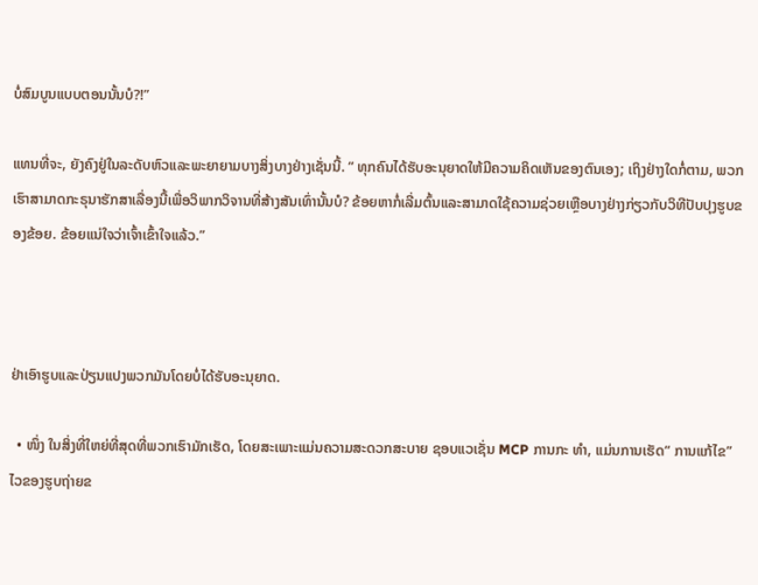ບໍ່ສົມບູນແບບຕອນນັ້ນບໍ?!”

ແທນທີ່ຈະ, ຍັງຄົງຢູ່ໃນລະດັບຫົວແລະພະຍາຍາມບາງສິ່ງບາງຢ່າງເຊັ່ນນີ້. “ ທຸກຄົນໄດ້ຮັບອະນຸຍາດໃຫ້ມີຄວາມຄິດເຫັນຂອງຕົນເອງ; ເຖິງຢ່າງໃດກໍ່ຕາມ, ພວກເຮົາສາມາດກະຣຸນາຮັກສາເລື່ອງນີ້ເພື່ອວິພາກວິຈານທີ່ສ້າງສັນເທົ່ານັ້ນບໍ? ຂ້ອຍຫາກໍ່ເລີ່ມຕົ້ນແລະສາມາດໃຊ້ຄວາມຊ່ວຍເຫຼືອບາງຢ່າງກ່ຽວກັບວິທີປັບປຸງຮູບຂອງຂ້ອຍ. ຂ້ອຍແນ່ໃຈວ່າເຈົ້າເຂົ້າໃຈແລ້ວ.”



ຢ່າເອົາຮູບແລະປ່ຽນແປງພວກມັນໂດຍບໍ່ໄດ້ຮັບອະນຸຍາດ.

  • ໜຶ່ງ ໃນສິ່ງທີ່ໃຫຍ່ທີ່ສຸດທີ່ພວກເຮົາມັກເຮັດ, ໂດຍສະເພາະແມ່ນຄວາມສະດວກສະບາຍ ຊອບແວເຊັ່ນ MCP ການກະ ທຳ, ແມ່ນການເຮັດ“ ການແກ້ໄຂ” ໄວຂອງຮູບຖ່າຍຂ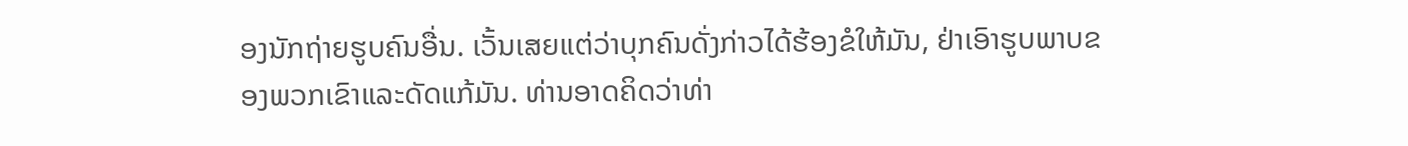ອງນັກຖ່າຍຮູບຄົນອື່ນ. ເວັ້ນເສຍແຕ່ວ່າບຸກຄົນດັ່ງກ່າວໄດ້ຮ້ອງຂໍໃຫ້ມັນ, ຢ່າເອົາຮູບພາບຂອງພວກເຂົາແລະດັດແກ້ມັນ. ທ່ານອາດຄິດວ່າທ່າ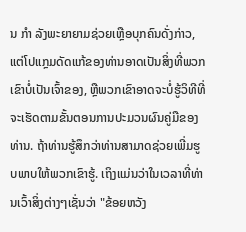ນ ກຳ ລັງພະຍາຍາມຊ່ວຍເຫຼືອບຸກຄົນດັ່ງກ່າວ, ແຕ່ໂປແກຼມດັດແກ້ຂອງທ່ານອາດເປັນສິ່ງທີ່ພວກເຂົາບໍ່ເປັນເຈົ້າຂອງ, ຫຼືພວກເຂົາອາດຈະບໍ່ຮູ້ວິທີທີ່ຈະເຮັດຕາມຂັ້ນຕອນການປະມວນຜົນຄູ່ມືຂອງທ່ານ. ຖ້າທ່ານຮູ້ສຶກວ່າທ່ານສາມາດຊ່ວຍເພີ່ມຮູບພາບໃຫ້ພວກເຂົາຮູ້. ເຖິງແມ່ນວ່າໃນເວລາທີ່ທ່ານເວົ້າສິ່ງຕ່າງໆເຊັ່ນວ່າ "ຂ້ອຍຫວັງ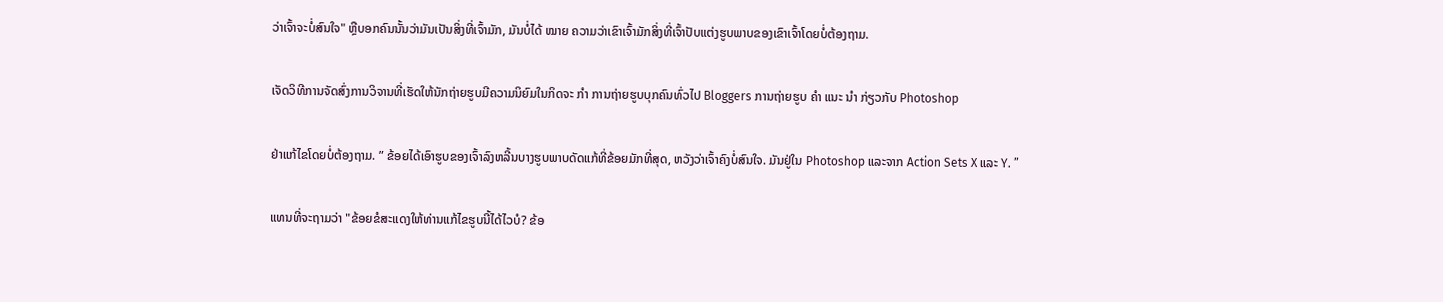ວ່າເຈົ້າຈະບໍ່ສົນໃຈ" ຫຼືບອກຄົນນັ້ນວ່າມັນເປັນສິ່ງທີ່ເຈົ້າມັກ, ມັນບໍ່ໄດ້ ໝາຍ ຄວາມວ່າເຂົາເຈົ້າມັກສິ່ງທີ່ເຈົ້າປັບແຕ່ງຮູບພາບຂອງເຂົາເຈົ້າໂດຍບໍ່ຕ້ອງຖາມ.

ເຈັດວິທີການຈັດສົ່ງການວິຈານທີ່ເຮັດໃຫ້ນັກຖ່າຍຮູບມີຄວາມນິຍົມໃນກິດຈະ ກຳ ການຖ່າຍຮູບບຸກຄົນທົ່ວໄປ Bloggers ການຖ່າຍຮູບ ຄຳ ແນະ ນຳ ກ່ຽວກັບ Photoshop

ຢ່າແກ້ໄຂໂດຍບໍ່ຕ້ອງຖາມ. ” ຂ້ອຍໄດ້ເອົາຮູບຂອງເຈົ້າລົງຫລີ້ນບາງຮູບພາບດັດແກ້ທີ່ຂ້ອຍມັກທີ່ສຸດ, ຫວັງວ່າເຈົ້າຄົງບໍ່ສົນໃຈ. ມັນຢູ່ໃນ Photoshop ແລະຈາກ Action Sets X ແລະ Y. ”

ແທນທີ່ຈະຖາມວ່າ "ຂ້ອຍຂໍສະແດງໃຫ້ທ່ານແກ້ໄຂຮູບນີ້ໄດ້ໄວບໍ? ຂ້ອ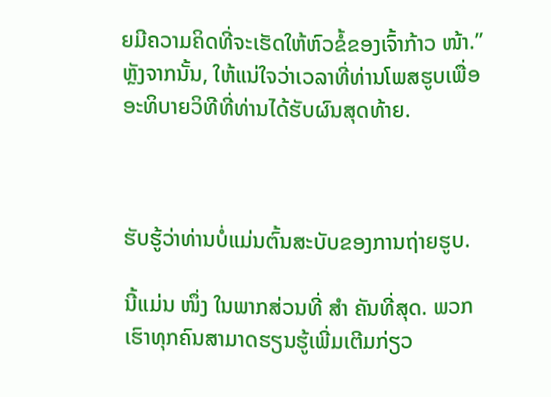ຍມີຄວາມຄິດທີ່ຈະເຮັດໃຫ້ຫົວຂໍ້ຂອງເຈົ້າກ້າວ ໜ້າ.” ຫຼັງຈາກນັ້ນ, ໃຫ້ແນ່ໃຈວ່າເວລາທີ່ທ່ານໂພສຮູບເພື່ອອະທິບາຍວິທີທີ່ທ່ານໄດ້ຮັບຜົນສຸດທ້າຍ.



ຮັບຮູ້ວ່າທ່ານບໍ່ແມ່ນຕົ້ນສະບັບຂອງການຖ່າຍຮູບ.

ນີ້ແມ່ນ ໜຶ່ງ ໃນພາກສ່ວນທີ່ ສຳ ຄັນທີ່ສຸດ. ພວກເຮົາທຸກຄົນສາມາດຮຽນຮູ້ເພີ່ມເຕີມກ່ຽວ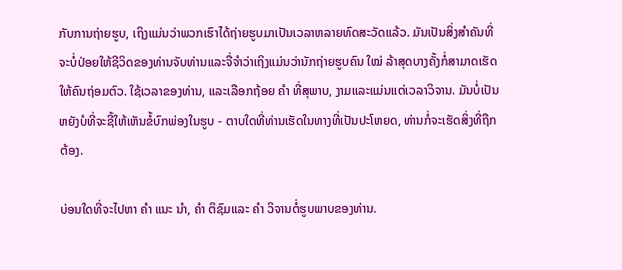ກັບການຖ່າຍຮູບ, ເຖິງແມ່ນວ່າພວກເຮົາໄດ້ຖ່າຍຮູບມາເປັນເວລາຫລາຍທົດສະວັດແລ້ວ. ມັນເປັນສິ່ງສໍາຄັນທີ່ຈະບໍ່ປ່ອຍໃຫ້ຊີວິດຂອງທ່ານຈັບທ່ານແລະຈື່ຈໍາວ່າເຖິງແມ່ນວ່ານັກຖ່າຍຮູບຄົນ ໃໝ່ ລ້າສຸດບາງຄັ້ງກໍ່ສາມາດເຮັດໃຫ້ຄົນຖ່ອມຕົວ. ໃຊ້ເວລາຂອງທ່ານ, ແລະເລືອກຖ້ອຍ ຄຳ ທີ່ສຸພາບ, ງາມແລະແມ່ນແຕ່ເວລາວິຈານ. ມັນບໍ່ເປັນຫຍັງບໍທີ່ຈະຊີ້ໃຫ້ເຫັນຂໍ້ບົກພ່ອງໃນຮູບ - ຕາບໃດທີ່ທ່ານເຮັດໃນທາງທີ່ເປັນປະໂຫຍດ, ທ່ານກໍ່ຈະເຮັດສິ່ງທີ່ຖືກຕ້ອງ.

ບ່ອນໃດທີ່ຈະໄປຫາ ຄຳ ແນະ ນຳ, ຄຳ ຕິຊົມແລະ ຄຳ ວິຈານຕໍ່ຮູບພາບຂອງທ່ານ.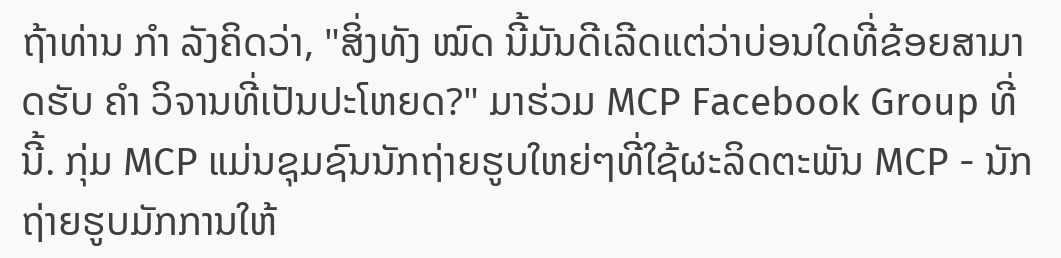ຖ້າທ່ານ ກຳ ລັງຄິດວ່າ, "ສິ່ງທັງ ໝົດ ນີ້ມັນດີເລີດແຕ່ວ່າບ່ອນໃດທີ່ຂ້ອຍສາມາດຮັບ ຄຳ ວິຈານທີ່ເປັນປະໂຫຍດ?" ມາຮ່ວມ MCP Facebook Group ທີ່ນີ້. ກຸ່ມ MCP ແມ່ນຊຸມຊົນນັກຖ່າຍຮູບໃຫຍ່ໆທີ່ໃຊ້ຜະລິດຕະພັນ MCP - ນັກຖ່າຍຮູບມັກການໃຫ້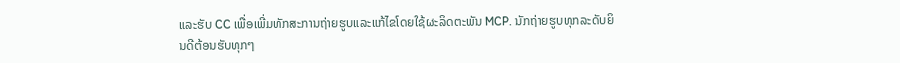ແລະຮັບ CC ເພື່ອເພີ່ມທັກສະການຖ່າຍຮູບແລະແກ້ໄຂໂດຍໃຊ້ຜະລິດຕະພັນ MCP. ນັກຖ່າຍຮູບທຸກລະດັບຍິນດີຕ້ອນຮັບທຸກໆ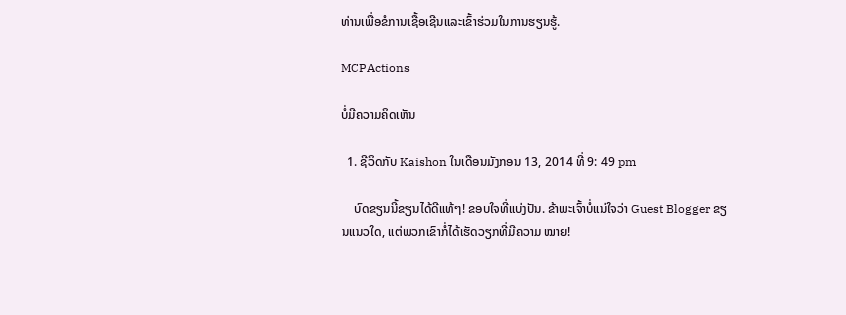ທ່ານເພື່ອຂໍການເຊື້ອເຊີນແລະເຂົ້າຮ່ວມໃນການຮຽນຮູ້.

MCPActions

ບໍ່ມີຄວາມຄິດເຫັນ

  1. ຊີວິດກັບ Kaishon ໃນເດືອນມັງກອນ 13, 2014 ທີ່ 9: 49 pm

    ບົດຂຽນນີ້ຂຽນໄດ້ດີແທ້ໆ! ຂອບໃຈທີ່ແບ່ງປັນ. ຂ້າພະເຈົ້າບໍ່ແນ່ໃຈວ່າ Guest Blogger ຂຽນແນວໃດ, ແຕ່ພວກເຂົາກໍ່ໄດ້ເຮັດວຽກທີ່ມີຄວາມ ໝາຍ!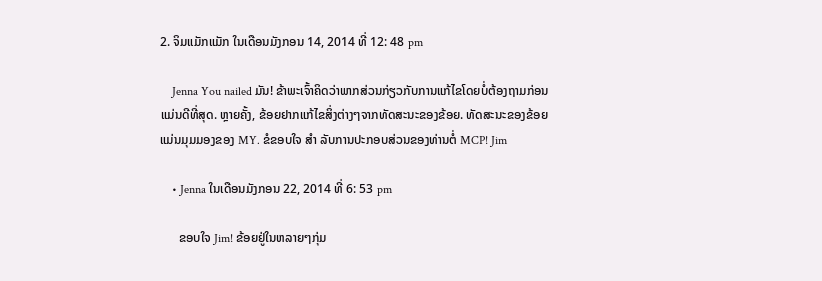2. ຈິມແມັກແມັກ ໃນເດືອນມັງກອນ 14, 2014 ທີ່ 12: 48 pm

    Jenna You nailed ມັນ! ຂ້າພະເຈົ້າຄິດວ່າພາກສ່ວນກ່ຽວກັບການແກ້ໄຂໂດຍບໍ່ຕ້ອງຖາມກ່ອນແມ່ນດີທີ່ສຸດ. ຫຼາຍຄັ້ງ, ຂ້ອຍຢາກແກ້ໄຂສິ່ງຕ່າງໆຈາກທັດສະນະຂອງຂ້ອຍ. ທັດສະນະຂອງຂ້ອຍແມ່ນມຸມມອງຂອງ MY. ຂໍຂອບໃຈ ສຳ ລັບການປະກອບສ່ວນຂອງທ່ານຕໍ່ MCP! Jim

    • Jenna ໃນເດືອນມັງກອນ 22, 2014 ທີ່ 6: 53 pm

      ຂອບໃຈ Jim! ຂ້ອຍຢູ່ໃນຫລາຍໆກຸ່ມ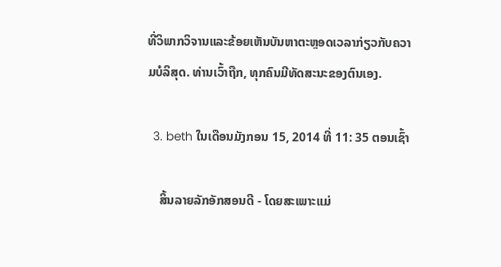ທີ່ວິພາກວິຈານແລະຂ້ອຍເຫັນບັນຫາຕະຫຼອດເວລາກ່ຽວກັບຄວາມບໍລິສຸດ. ທ່ານເວົ້າຖືກ, ທຸກຄົນມີທັດສະນະຂອງຕົນເອງ.

  3. beth ໃນເດືອນມັງກອນ 15, 2014 ທີ່ 11: 35 ຕອນເຊົ້າ

    ສິ້ນລາຍລັກອັກສອນດີ - ໂດຍສະເພາະແມ່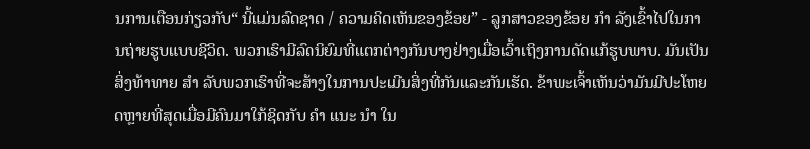ນການເຕືອນກ່ຽວກັບ“ ນີ້ແມ່ນລົດຊາດ / ຄວາມຄິດເຫັນຂອງຂ້ອຍ” - ລູກສາວຂອງຂ້ອຍ ກຳ ລັງເຂົ້າໄປໃນການຖ່າຍຮູບແບບຊີວິດ. ພວກເຮົາມີລົດນິຍົມທີ່ແຕກຕ່າງກັນບາງຢ່າງເມື່ອເວົ້າເຖິງການດັດແກ້ຮູບພາບ. ມັນເປັນສິ່ງທ້າທາຍ ສຳ ລັບພວກເຮົາທີ່ຈະສ້າງໃນການປະເມີນສິ່ງທີ່ກັນແລະກັນເຮັດ. ຂ້າພະເຈົ້າເຫັນວ່າມັນມີປະໂຫຍດຫຼາຍທີ່ສຸດເມື່ອມີຄົນມາໃກ້ຊິດກັບ ຄຳ ແນະ ນຳ ໃນ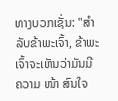ທາງບວກເຊັ່ນ: "ສຳ ລັບຂ້າພະເຈົ້າ, ຂ້າພະເຈົ້າຈະເຫັນວ່າມັນມີຄວາມ ໜ້າ ສົນໃຈ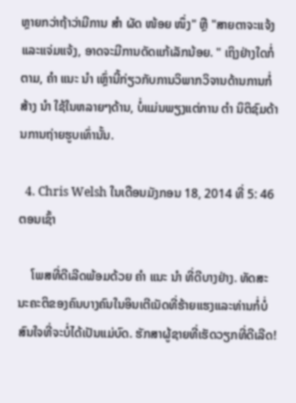ຫຼາຍກວ່າຖ້າວ່າມີການ ສຳ ຜັດ ໜ້ອຍ ໜຶ່ງ" ຫຼື "ສາຍຕາຈະແຈ້ງແລະແຈ່ມແຈ້ງ, ອາດຈະມີການດັດແກ້ເລັກນ້ອຍ. " ເຖິງຢ່າງໃດກໍ່ຕາມ, ຄຳ ແນະ ນຳ ເຫຼົ່ານີ້ກ່ຽວກັບການວິພາກວິຈານດ້ານການກໍ່ສ້າງ ນຳ ໃຊ້ໃນຫລາຍໆດ້ານ, ບໍ່ແມ່ນພຽງແຕ່ການ ຕຳ ນິຕິຊົມດ້ານການຖ່າຍຮູບເທົ່ານັ້ນ.

  4. Chris Welsh ໃນເດືອນມັງກອນ 18, 2014 ທີ່ 5: 46 ຕອນເຊົ້າ

    ໂພສທີ່ດີເລີດພ້ອມດ້ວຍ ຄຳ ແນະ ນຳ ທີ່ດີບາງຢ່າງ. ທັດສະນະຄະຕິຂອງຄົນບາງຄົນໃນອິນເຕີເນັດທີ່ຮ້າຍແຮງແລະທ່ານກໍ່ບໍ່ສົນໃຈທີ່ຈະບໍ່ໄດ້ເປັນແມ່ບົດ. ຮັກສາຜູ້ຊາຍທີ່ເຮັດວຽກທີ່ດີເລີດ!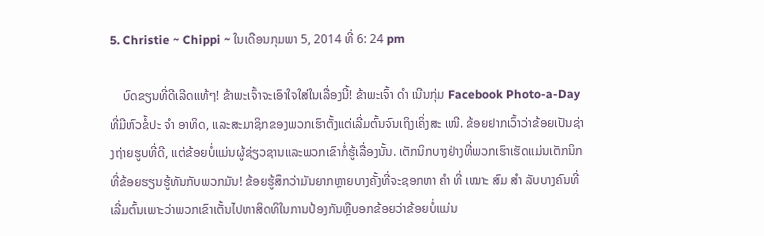5. Christie ~ Chippi ~ ໃນເດືອນກຸມພາ 5, 2014 ທີ່ 6: 24 pm

    ບົດຂຽນທີ່ດີເລີດແທ້ໆ! ຂ້າພະເຈົ້າຈະເອົາໃຈໃສ່ໃນເລື່ອງນີ້! ຂ້າພະເຈົ້າ ດຳ ເນີນກຸ່ມ Facebook Photo-a-Day ທີ່ມີຫົວຂໍ້ປະ ຈຳ ອາທິດ, ແລະສະມາຊິກຂອງພວກເຮົາຕັ້ງແຕ່ເລີ່ມຕົ້ນຈົນເຖິງເຄິ່ງສະ ເໜີ. ຂ້ອຍຢາກເວົ້າວ່າຂ້ອຍເປັນຊ່າງຖ່າຍຮູບທີ່ດີ, ແຕ່ຂ້ອຍບໍ່ແມ່ນຜູ້ຊ່ຽວຊານແລະພວກເຂົາກໍ່ຮູ້ເລື່ອງນັ້ນ. ເຕັກນິກບາງຢ່າງທີ່ພວກເຮົາເຮັດແມ່ນເຕັກນິກທີ່ຂ້ອຍຮຽນຮູ້ທັນກັບພວກມັນ! ຂ້ອຍຮູ້ສຶກວ່າມັນຍາກຫຼາຍບາງຄັ້ງທີ່ຈະຊອກຫາ ຄຳ ທີ່ ເໝາະ ສົມ ສຳ ລັບບາງຄົນທີ່ເລີ່ມຕົ້ນເພາະວ່າພວກເຂົາເຕັ້ນໄປຫາສິດທິໃນການປ້ອງກັນຫຼືບອກຂ້ອຍວ່າຂ້ອຍບໍ່ແມ່ນ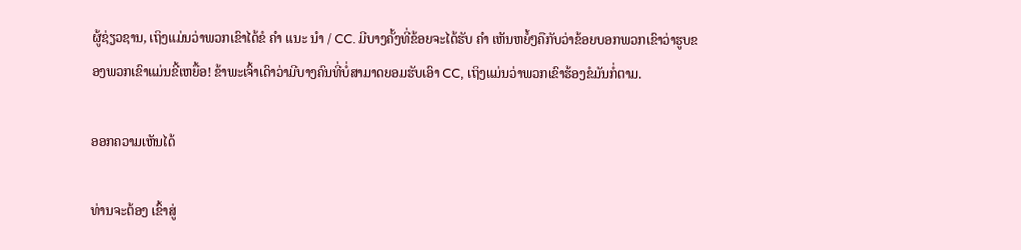ຜູ້ຊ່ຽວຊານ, ເຖິງແມ່ນວ່າພວກເຂົາໄດ້ຂໍ ຄຳ ແນະ ນຳ / CC. ມີບາງຄັ້ງທີ່ຂ້ອຍຈະໄດ້ຮັບ ຄຳ ເຫັນຫຍໍ້ໆຄືກັບວ່າຂ້ອຍບອກພວກເຂົາວ່າຮູບຂອງພວກເຂົາແມ່ນຂີ້ເຫຍື້ອ! ຂ້າພະເຈົ້າເດົາວ່າມີບາງຄົນທີ່ບໍ່ສາມາດຍອມຮັບເອົາ CC, ເຖິງແມ່ນວ່າພວກເຂົາຮ້ອງຂໍມັນກໍ່ຕາມ.

ອອກຄວາມເຫັນໄດ້

ທ່ານຈະຕ້ອງ ເຂົ້າສູ່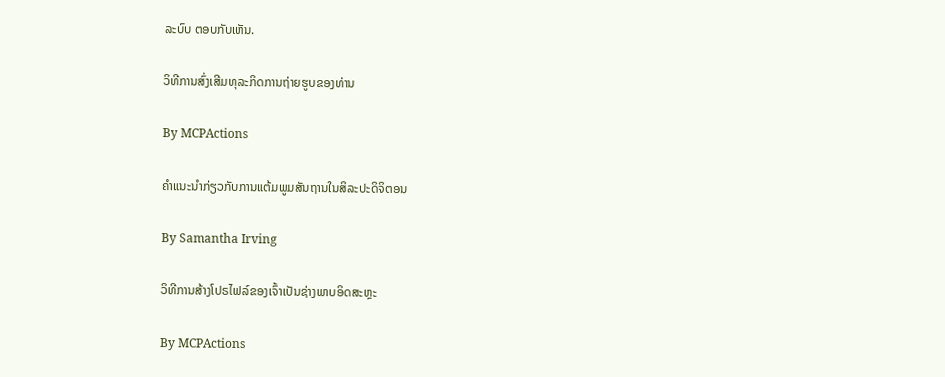ລະບົບ ຕອບກັບເຫັນ.

ວິທີການສົ່ງເສີມທຸລະກິດການຖ່າຍຮູບຂອງທ່ານ

By MCPActions

ຄໍາແນະນໍາກ່ຽວກັບການແຕ້ມພູມສັນຖານໃນສິລະປະດິຈິຕອນ

By Samantha Irving

ວິທີການສ້າງໂປຣໄຟລ໌ຂອງເຈົ້າເປັນຊ່າງພາບອິດສະຫຼະ

By MCPActions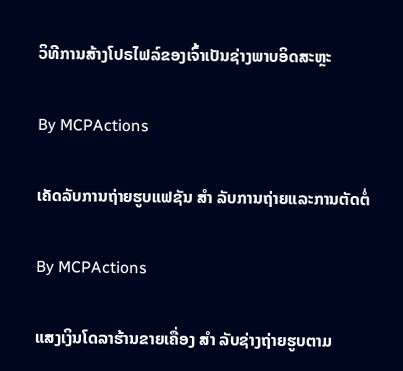ວິທີການສ້າງໂປຣໄຟລ໌ຂອງເຈົ້າເປັນຊ່າງພາບອິດສະຫຼະ

By MCPActions

ເຄັດລັບການຖ່າຍຮູບແຟຊັນ ສຳ ລັບການຖ່າຍແລະການຕັດຕໍ່

By MCPActions

ແສງເງິນໂດລາຮ້ານຂາຍເຄື່ອງ ສຳ ລັບຊ່າງຖ່າຍຮູບຕາມ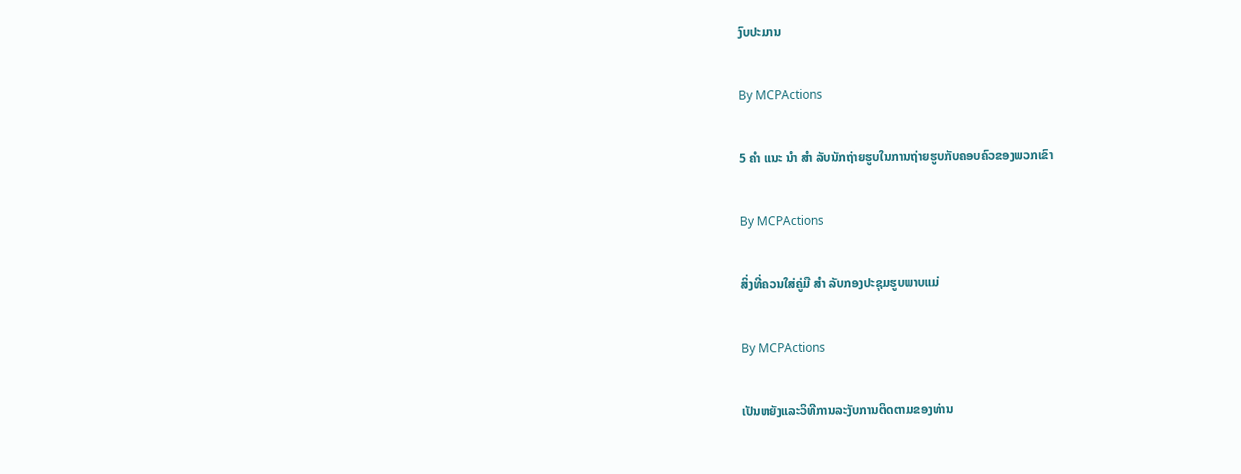ງົບປະມານ

By MCPActions

5 ຄຳ ແນະ ນຳ ສຳ ລັບນັກຖ່າຍຮູບໃນການຖ່າຍຮູບກັບຄອບຄົວຂອງພວກເຂົາ

By MCPActions

ສິ່ງທີ່ຄວນໃສ່ຄູ່ມື ສຳ ລັບກອງປະຊຸມຮູບພາບແມ່

By MCPActions

ເປັນຫຍັງແລະວິທີການລະງັບການຕິດຕາມຂອງທ່ານ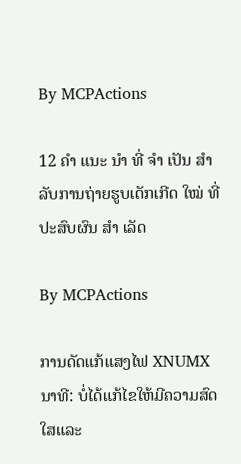By MCPActions

12 ຄຳ ແນະ ນຳ ທີ່ ຈຳ ເປັນ ສຳ ລັບການຖ່າຍຮູບເດັກເກີດ ໃໝ່ ທີ່ປະສົບຜົນ ສຳ ເລັດ

By MCPActions

ການດັດແກ້ແສງໄຟ XNUMX ນາທີ: ບໍ່ໄດ້ແກ້ໄຂໃຫ້ມີຄວາມສົດໃສແລະ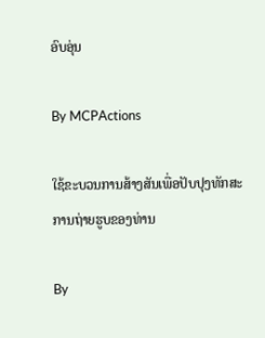ອົບອຸ່ນ

By MCPActions

ໃຊ້ຂະບວນການສ້າງສັນເພື່ອປັບປຸງທັກສະການຖ່າຍຮູບຂອງທ່ານ

By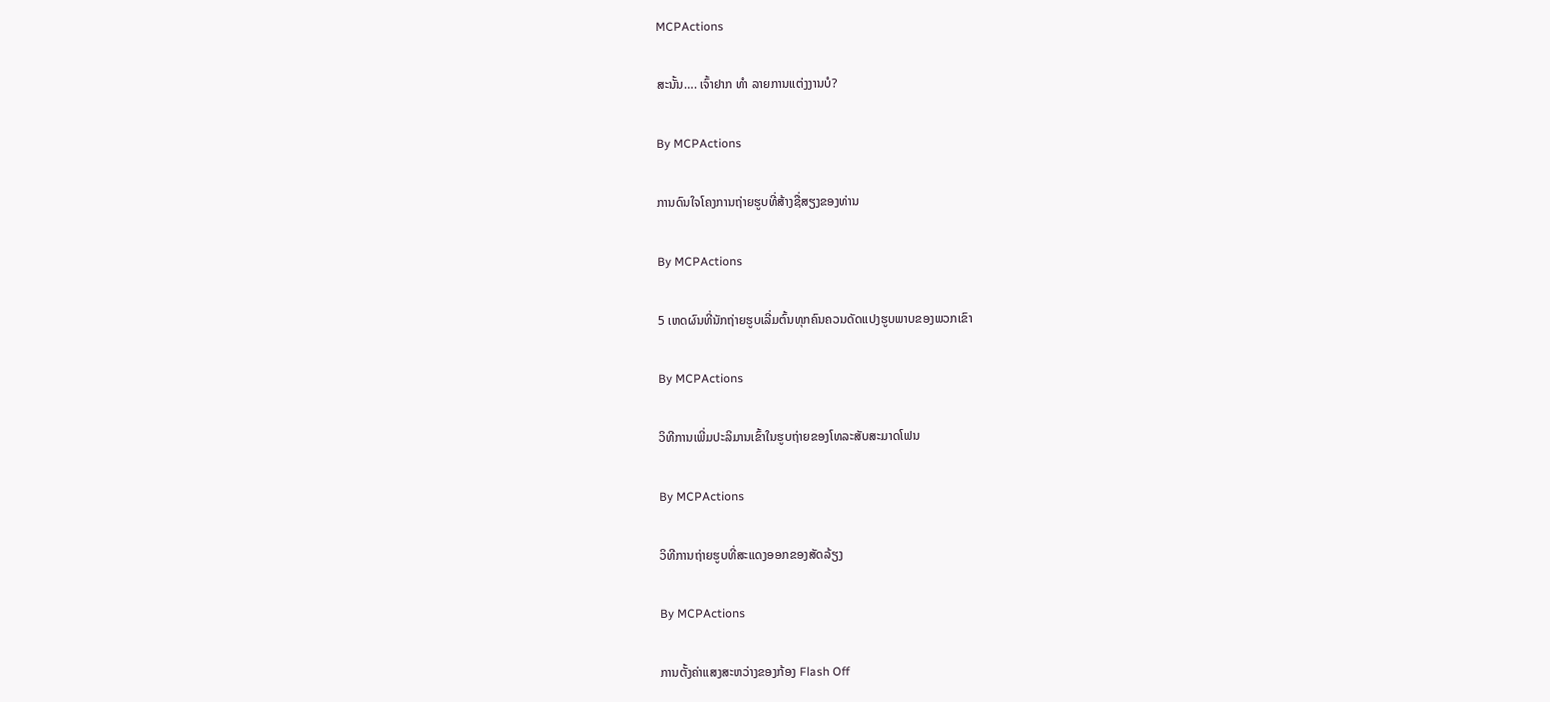MCPActions

ສະນັ້ນ…. ເຈົ້າຢາກ ທຳ ລາຍການແຕ່ງງານບໍ?

By MCPActions

ການດົນໃຈໂຄງການຖ່າຍຮູບທີ່ສ້າງຊື່ສຽງຂອງທ່ານ

By MCPActions

5 ເຫດຜົນທີ່ນັກຖ່າຍຮູບເລີ່ມຕົ້ນທຸກຄົນຄວນດັດແປງຮູບພາບຂອງພວກເຂົາ

By MCPActions

ວິທີການເພີ່ມປະລິມານເຂົ້າໃນຮູບຖ່າຍຂອງໂທລະສັບສະມາດໂຟນ

By MCPActions

ວິທີການຖ່າຍຮູບທີ່ສະແດງອອກຂອງສັດລ້ຽງ

By MCPActions

ການຕັ້ງຄ່າແສງສະຫວ່າງຂອງກ້ອງ Flash Off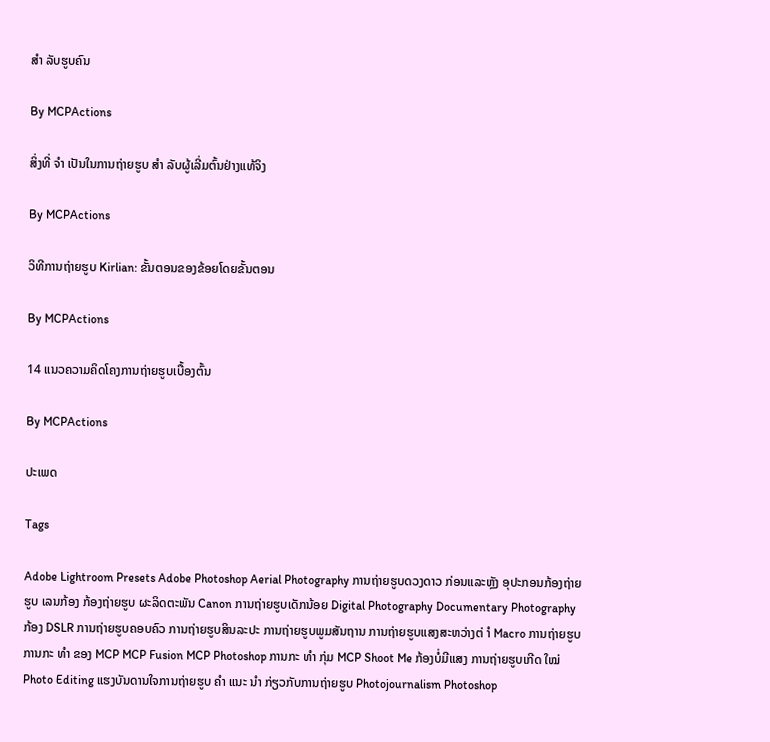ສຳ ລັບຮູບຄົນ

By MCPActions

ສິ່ງທີ່ ຈຳ ເປັນໃນການຖ່າຍຮູບ ສຳ ລັບຜູ້ເລີ່ມຕົ້ນຢ່າງແທ້ຈິງ

By MCPActions

ວິທີການຖ່າຍຮູບ Kirlian: ຂັ້ນຕອນຂອງຂ້ອຍໂດຍຂັ້ນຕອນ

By MCPActions

14 ແນວຄວາມຄິດໂຄງການຖ່າຍຮູບເບື້ອງຕົ້ນ

By MCPActions

ປະເພດ

Tags

Adobe Lightroom Presets Adobe Photoshop Aerial Photography ການຖ່າຍຮູບດວງດາວ ກ່ອນແລະຫຼັງ ອຸປະກອນກ້ອງຖ່າຍຮູບ ເລນກ້ອງ ກ້ອງຖ່າຍຮູບ ຜະລິດຕະພັນ Canon ການຖ່າຍຮູບເດັກນ້ອຍ Digital Photography Documentary Photography ກ້ອງ DSLR ການຖ່າຍຮູບຄອບຄົວ ການຖ່າຍຮູບສິນລະປະ ການຖ່າຍຮູບພູມສັນຖານ ການຖ່າຍຮູບແສງສະຫວ່າງຕ່ ຳ Macro ການຖ່າຍຮູບ ການກະ ທຳ ຂອງ MCP MCP Fusion MCP Photoshop ການກະ ທຳ ກຸ່ມ MCP Shoot Me ກ້ອງບໍ່ມີແສງ ການຖ່າຍຮູບເກີດ ໃໝ່ Photo Editing ແຮງບັນດານໃຈການຖ່າຍຮູບ ຄຳ ແນະ ນຳ ກ່ຽວກັບການຖ່າຍຮູບ Photojournalism Photoshop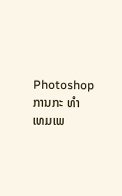Photoshop ການກະ ທຳ ເທມເພ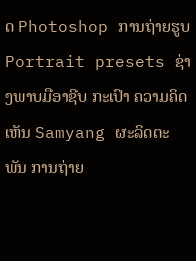ດ Photoshop ການຖ່າຍຮູບ Portrait presets ຊ່າງພາບມືອາຊີບ ກະເປົາ ຄວາມຄິດເຫັນ Samyang ຜະລິດຕະພັນ ການຖ່າຍ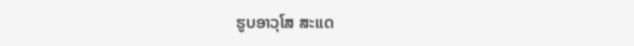ຮູບອາວຸໂສ ສະແດ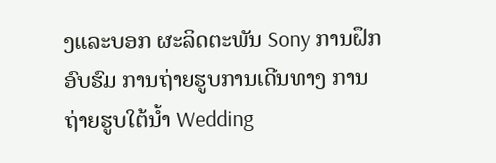ງແລະບອກ ຜະລິດຕະພັນ Sony ການຝຶກອົບຮົມ ການຖ່າຍຮູບການເດີນທາງ ການຖ່າຍຮູບໃຕ້ນໍ້າ Wedding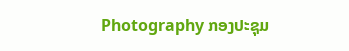Photography ກອງປະຊຸມ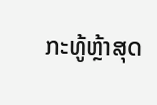ກະທູ້ຫຼ້າສຸດ